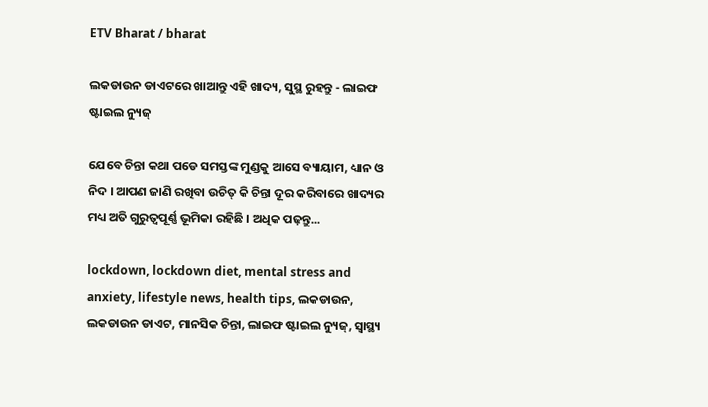ETV Bharat / bharat

ଲକଡାଉନ ଡାଏଟରେ ଖାଆନ୍ତୁ ଏହି ଖାଦ୍ୟ, ସୁସ୍ଥ ରୁହନ୍ତୁ - ଲାଇଫ ଷ୍ଟାଇଲ ନ୍ୟୁଜ୍‌

ଯେବେ ଚିନ୍ତା କଥା ପଡେ ସମସ୍ତଙ୍କ ମୁଣ୍ଡକୁ ଆସେ ବ୍ୟାୟାମ, ଧ୍ୟାନ ଓ ନିଦ । ଆପଣ ଜାଣି ରଖିବା ଉଚିତ୍‌ କି ଚିନ୍ତା ଦୂର କରିବାରେ ଖାଦ୍ୟର ମଧ୍ୟ ଅତି ଗୁରୁତ୍ବପୂର୍ଣ୍ଣ ଭୂମିକା ରହିଛି । ଅଧିକ ପଢ଼ନ୍ତୁ...

lockdown, lockdown diet, mental stress and anxiety, lifestyle news, health tips, ଲକଡାଉନ, ଲକଡାଉନ ଡାଏଟ, ମାନସିକ ଚିନ୍ତା, ଲାଇଫ ଷ୍ଟାଇଲ ନ୍ୟୁଜ୍‌, ସ୍ବାସ୍ଥ୍ୟ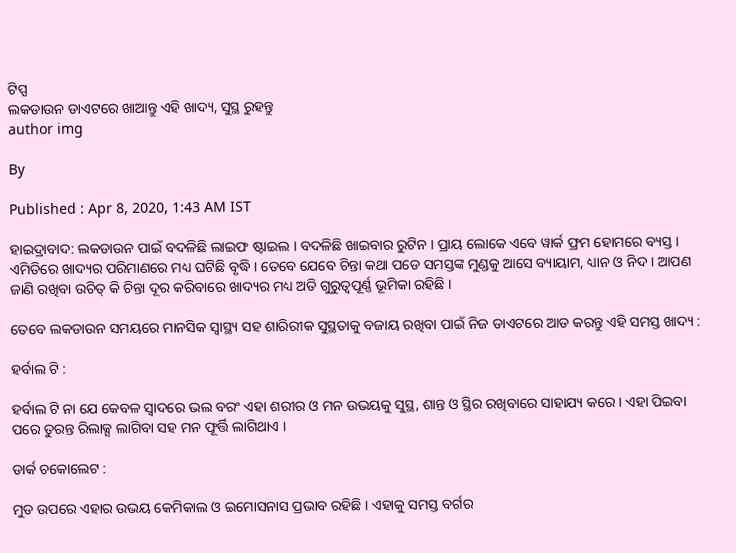ଟିପ୍ସ
ଲକଡାଉନ ଡାଏଟରେ ଖାଆନ୍ତୁ ଏହି ଖାଦ୍ୟ, ସୁସ୍ଥ ରୁହନ୍ତୁ
author img

By

Published : Apr 8, 2020, 1:43 AM IST

ହାଇଦ୍ରାବାଦ: ଲକଡାଉନ ପାଇଁ ବଦଳିଛି ଲାଇଫ ଷ୍ଟାଇଲ । ବଦଳିଛି ଖାଇବାର ରୁଟିନ । ପ୍ରାୟ ଲୋକେ ଏବେ ୱାର୍କ ଫ୍ରମ ହୋମରେ ବ୍ୟସ୍ତ । ଏମିତିରେ ଖାଦ୍ୟର ପରିମାଣରେ ମଧ୍ୟ ଘଟିଛି ବୃଦ୍ଧି । ତେବେ ଯେବେ ଚିନ୍ତା କଥା ପଡେ ସମସ୍ତଙ୍କ ମୁଣ୍ଡକୁ ଆସେ ବ୍ୟାୟାମ, ଧ୍ୟାନ ଓ ନିଦ । ଆପଣ ଜାଣି ରଖିବା ଉଚିତ୍‌ କି ଚିନ୍ତା ଦୂର କରିବାରେ ଖାଦ୍ୟର ମଧ୍ୟ ଅତି ଗୁରୁତ୍ବପୂର୍ଣ୍ଣ ଭୂମିକା ରହିଛି ।

ତେବେ ଲକଡାଉନ ସମୟରେ ମାନସିକ ସ୍ବାସ୍ଥ୍ୟ ସହ ଶାରିରୀକ ସୁସ୍ଥତାକୁ ବଜାୟ ରଖିବା ପାଇଁ ନିଜ ଡାଏଟରେ ଆଡ କରନ୍ତୁ ଏହି ସମସ୍ତ ଖାଦ୍ୟ :

ହର୍ବାଲ ଟି :

ହର୍ବାଲ ଟି ନା ଯେ କେବଳ ସ୍ବାଦରେ ଭଲ ବରଂ ଏହା ଶରୀର ଓ ମନ ଉଭୟକୁ ସୁସ୍ଥ, ଶାନ୍ତ ଓ ସ୍ଥିର ରଖିବାରେ ସାହାଯ୍ୟ କରେ । ଏହା ପିଇବା ପରେ ତୁରନ୍ତ ରିଲାକ୍ସ ଲାଗିବା ସହ ମନ ଫୂର୍ତ୍ତି ଲାଗିଥାଏ ।

ଡାର୍କ ଚକୋଲେଟ :

ମୁଡ ଉପରେ ଏହାର ଉଭୟ କେମିକାଲ ଓ ଇମୋସନାସ ପ୍ରଭାବ ରହିଛି । ଏହାକୁ ସମସ୍ତ ବର୍ଗର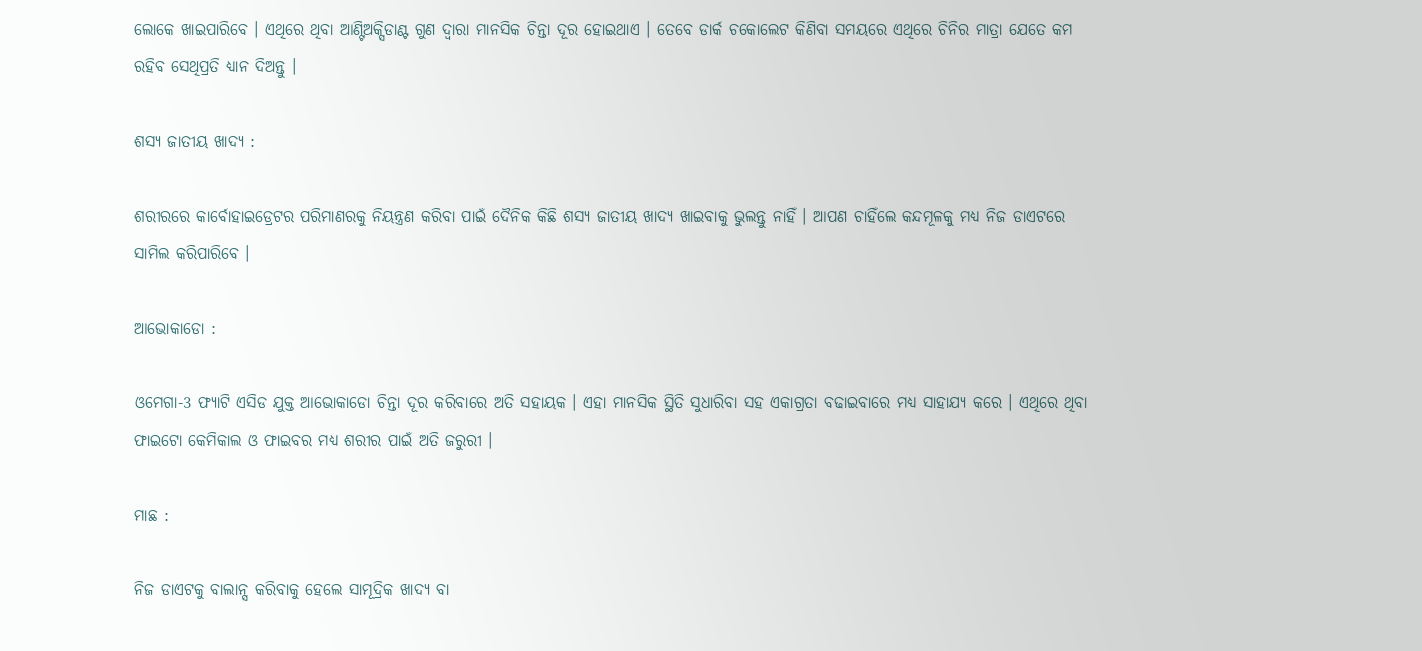ଲୋକେ ଖାଇପାରିବେ । ଏଥିରେ ଥିବା ଆଣ୍ଟିଅକ୍ସିଡାଣ୍ଟ ଗୁଣ ଦ୍ବାରା ମାନସିକ ଚିନ୍ତା ଦୂର ହୋଇଥାଏ । ତେବେ ଡାର୍କ ଚକୋଲେଟ କିଣିବା ସମୟରେ ଏଥିରେ ଚିନିର ମାତ୍ରା ଯେତେ କମ ରହିବ ସେଥିପ୍ରତି ଧ୍ୟାନ ଦିଅନ୍ତୁ ।

ଶସ୍ୟ ଜାତୀୟ ଖାଦ୍ୟ :

ଶରୀରରେ କାର୍ବୋହାଇଡ୍ରେଟର ପରିମାଣରକୁ ନିୟନ୍ତ୍ରଣ କରିବା ପାଇଁ ଦୈନିକ କିଛି ଶସ୍ୟ ଜାତୀୟ ଖାଦ୍ୟ ଖାଇବାକୁ ଭୁଲନ୍ତୁ ନାହିଁ । ଆପଣ ଚାହିଁଲେ କନ୍ଦମୂଳକୁ ମଧ୍ୟ ନିଜ ଡାଏଟରେ ସାମିଲ କରିପାରିବେ ।

ଆଭୋକାଡୋ :

ଓମେଗା-3 ଫ୍ୟାଟି ଏସିଡ ଯୁକ୍ତ ଆଭୋକାଡୋ ଚିନ୍ତା ଦୂର କରିବାରେ ଅତି ସହାୟକ । ଏହା ମାନସିକ ସ୍ଥିତି ସୁଧାରିବା ସହ ଏକାଗ୍ରତା ବଢାଇବାରେ ମଧ୍ୟ ସାହାଯ୍ୟ କରେ । ଏଥିରେ ଥିବା ଫାଇଟୋ କେମିକାଲ ଓ ଫାଇବର ମଧ୍ୟ ଶରୀର ପାଇଁ ଅତି ଜରୁରୀ ।

ମାଛ :

ନିଜ ଡାଏଟକୁ ବାଲାନ୍ସ କରିବାକୁ ହେଲେ ସାମୂଦ୍ରିକ ଖାଦ୍ୟ ବା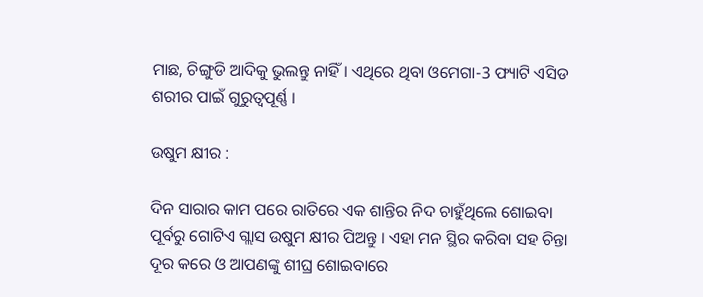ମାଛ, ଚିଙ୍ଗୁଡି ଆଦିକୁ ଭୁଲନ୍ତୁ ନାହିଁ । ଏଥିରେ ଥିବା ଓମେଗା-3 ଫ୍ୟାଟି ଏସିଡ ଶରୀର ପାଇଁ ଗୁରୁତ୍ବପୂର୍ଣ୍ଣ ।

ଉଷୁମ କ୍ଷୀର :

ଦିନ ସାରାର କାମ ପରେ ରାତିରେ ଏକ ଶାନ୍ତିର ନିଦ ଚାହୁଁଥିଲେ ଶୋଇବା ପୂର୍ବରୁ ଗୋଟିଏ ଗ୍ଲାସ ଉଷୁମ କ୍ଷୀର ପିଅନ୍ତୁ । ଏହା ମନ ସ୍ଥିର କରିବା ସହ ଚିନ୍ତା ଦୂର କରେ ଓ ଆପଣଙ୍କୁ ଶୀଘ୍ର ଶୋଇବାରେ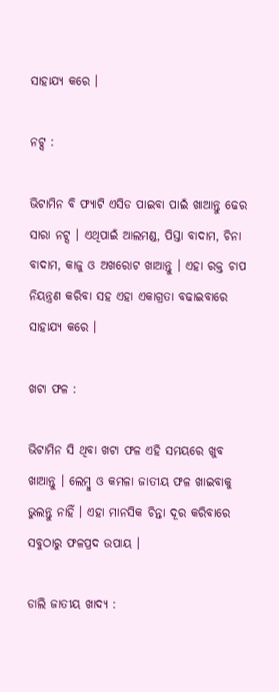ସାହାଯ୍ୟ କରେ ।

ନଟ୍ସ :

ଭିଟାମିନ ବି ଫ୍ୟାଟି ଏସିଡ ପାଇବା ପାଇଁ ଖାଆନ୍ତୁ ଢେର ସାରା ନଟ୍ସ । ଏଥିପାଇଁ ଆଲମଣ୍ଡ, ପିସ୍ତା ବାଦାମ, ଚିନା ବାଦାମ, କାଜୁ ଓ ଅଖରୋଟ ଖାଆନ୍ତୁ । ଏହା ରକ୍ତ ଚାପ ନିୟନ୍ତ୍ରଣ କରିବା ସହ ଏହା ଏକାଗ୍ରତା ବଢାଇବାରେ ସାହାଯ୍ୟ କରେ ।

ଖଟା ଫଳ :

ଭିଟାମିନ ସି ଥିବା ଖଟା ଫଳ ଏହି ସମୟରେ ଖୁବ ଖାଆନ୍ତୁ । ଲେମ୍ବୁ ଓ କମଳା ଜାତୀୟ ଫଳ ଖାଇବାକୁ ଭୁଲନ୍ତୁ ନାହିଁ । ଏହା ମାନସିକ ଚିନ୍ତା ଦୂର କରିବାରେ ସବୁଠାରୁ ଫଳପ୍ରଦ ଉପାୟ ।

ଡାଲି ଜାତୀୟ ଖାଦ୍ୟ :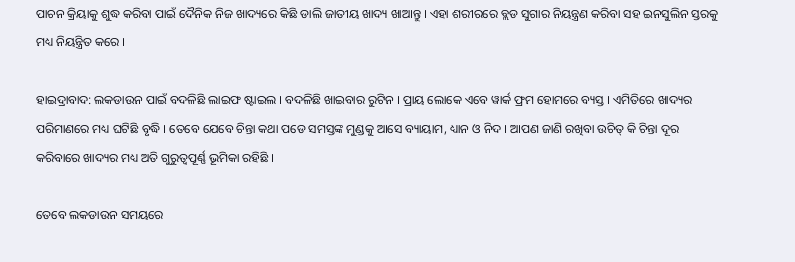ପାଚନ କ୍ରିୟାକୁ ଶୁଦ୍ଧ କରିବା ପାଇଁ ଦୈନିକ ନିଜ ଖାଦ୍ୟରେ କିଛି ଡାଲି ଜାତୀୟ ଖାଦ୍ୟ ଖାଆନ୍ତୁ । ଏହା ଶରୀରରେ ବ୍ଲଡ ସୁଗାର ନିୟନ୍ତ୍ରଣ କରିବା ସହ ଇନସୁଲିନ ସ୍ତରକୁ ମଧ୍ୟ ନିୟନ୍ତ୍ରିତ କରେ ।

ହାଇଦ୍ରାବାଦ: ଲକଡାଉନ ପାଇଁ ବଦଳିଛି ଲାଇଫ ଷ୍ଟାଇଲ । ବଦଳିଛି ଖାଇବାର ରୁଟିନ । ପ୍ରାୟ ଲୋକେ ଏବେ ୱାର୍କ ଫ୍ରମ ହୋମରେ ବ୍ୟସ୍ତ । ଏମିତିରେ ଖାଦ୍ୟର ପରିମାଣରେ ମଧ୍ୟ ଘଟିଛି ବୃଦ୍ଧି । ତେବେ ଯେବେ ଚିନ୍ତା କଥା ପଡେ ସମସ୍ତଙ୍କ ମୁଣ୍ଡକୁ ଆସେ ବ୍ୟାୟାମ, ଧ୍ୟାନ ଓ ନିଦ । ଆପଣ ଜାଣି ରଖିବା ଉଚିତ୍‌ କି ଚିନ୍ତା ଦୂର କରିବାରେ ଖାଦ୍ୟର ମଧ୍ୟ ଅତି ଗୁରୁତ୍ବପୂର୍ଣ୍ଣ ଭୂମିକା ରହିଛି ।

ତେବେ ଲକଡାଉନ ସମୟରେ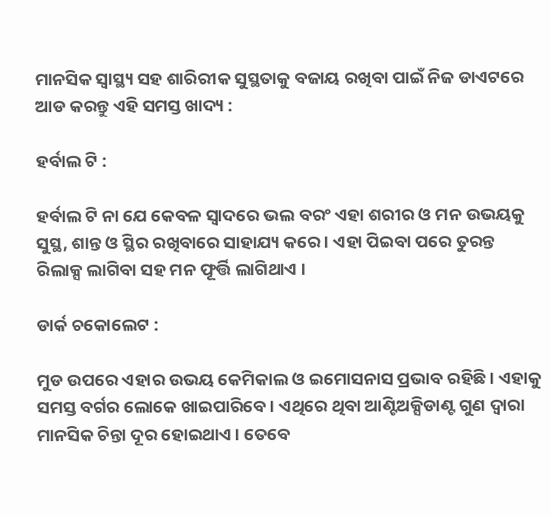ମାନସିକ ସ୍ବାସ୍ଥ୍ୟ ସହ ଶାରିରୀକ ସୁସ୍ଥତାକୁ ବଜାୟ ରଖିବା ପାଇଁ ନିଜ ଡାଏଟରେ ଆଡ କରନ୍ତୁ ଏହି ସମସ୍ତ ଖାଦ୍ୟ :

ହର୍ବାଲ ଟି :

ହର୍ବାଲ ଟି ନା ଯେ କେବଳ ସ୍ବାଦରେ ଭଲ ବରଂ ଏହା ଶରୀର ଓ ମନ ଉଭୟକୁ ସୁସ୍ଥ, ଶାନ୍ତ ଓ ସ୍ଥିର ରଖିବାରେ ସାହାଯ୍ୟ କରେ । ଏହା ପିଇବା ପରେ ତୁରନ୍ତ ରିଲାକ୍ସ ଲାଗିବା ସହ ମନ ଫୂର୍ତ୍ତି ଲାଗିଥାଏ ।

ଡାର୍କ ଚକୋଲେଟ :

ମୁଡ ଉପରେ ଏହାର ଉଭୟ କେମିକାଲ ଓ ଇମୋସନାସ ପ୍ରଭାବ ରହିଛି । ଏହାକୁ ସମସ୍ତ ବର୍ଗର ଲୋକେ ଖାଇପାରିବେ । ଏଥିରେ ଥିବା ଆଣ୍ଟିଅକ୍ସିଡାଣ୍ଟ ଗୁଣ ଦ୍ବାରା ମାନସିକ ଚିନ୍ତା ଦୂର ହୋଇଥାଏ । ତେବେ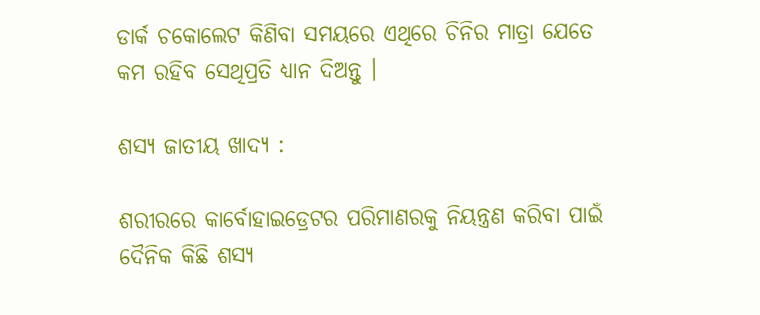ଡାର୍କ ଚକୋଲେଟ କିଣିବା ସମୟରେ ଏଥିରେ ଚିନିର ମାତ୍ରା ଯେତେ କମ ରହିବ ସେଥିପ୍ରତି ଧ୍ୟାନ ଦିଅନ୍ତୁ ।

ଶସ୍ୟ ଜାତୀୟ ଖାଦ୍ୟ :

ଶରୀରରେ କାର୍ବୋହାଇଡ୍ରେଟର ପରିମାଣରକୁ ନିୟନ୍ତ୍ରଣ କରିବା ପାଇଁ ଦୈନିକ କିଛି ଶସ୍ୟ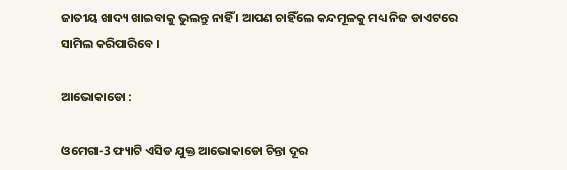ଜାତୀୟ ଖାଦ୍ୟ ଖାଇବାକୁ ଭୁଲନ୍ତୁ ନାହିଁ । ଆପଣ ଚାହିଁଲେ କନ୍ଦମୂଳକୁ ମଧ୍ୟ ନିଜ ଡାଏଟରେ ସାମିଲ କରିପାରିବେ ।

ଆଭୋକାଡୋ :

ଓମେଗା-3 ଫ୍ୟାଟି ଏସିଡ ଯୁକ୍ତ ଆଭୋକାଡୋ ଚିନ୍ତା ଦୂର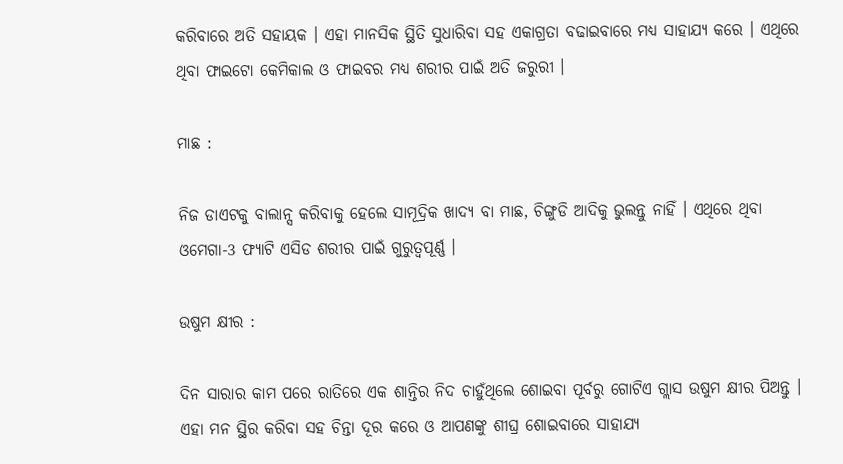କରିବାରେ ଅତି ସହାୟକ । ଏହା ମାନସିକ ସ୍ଥିତି ସୁଧାରିବା ସହ ଏକାଗ୍ରତା ବଢାଇବାରେ ମଧ୍ୟ ସାହାଯ୍ୟ କରେ । ଏଥିରେ ଥିବା ଫାଇଟୋ କେମିକାଲ ଓ ଫାଇବର ମଧ୍ୟ ଶରୀର ପାଇଁ ଅତି ଜରୁରୀ ।

ମାଛ :

ନିଜ ଡାଏଟକୁ ବାଲାନ୍ସ କରିବାକୁ ହେଲେ ସାମୂଦ୍ରିକ ଖାଦ୍ୟ ବା ମାଛ, ଚିଙ୍ଗୁଡି ଆଦିକୁ ଭୁଲନ୍ତୁ ନାହିଁ । ଏଥିରେ ଥିବା ଓମେଗା-3 ଫ୍ୟାଟି ଏସିଡ ଶରୀର ପାଇଁ ଗୁରୁତ୍ବପୂର୍ଣ୍ଣ ।

ଉଷୁମ କ୍ଷୀର :

ଦିନ ସାରାର କାମ ପରେ ରାତିରେ ଏକ ଶାନ୍ତିର ନିଦ ଚାହୁଁଥିଲେ ଶୋଇବା ପୂର୍ବରୁ ଗୋଟିଏ ଗ୍ଲାସ ଉଷୁମ କ୍ଷୀର ପିଅନ୍ତୁ । ଏହା ମନ ସ୍ଥିର କରିବା ସହ ଚିନ୍ତା ଦୂର କରେ ଓ ଆପଣଙ୍କୁ ଶୀଘ୍ର ଶୋଇବାରେ ସାହାଯ୍ୟ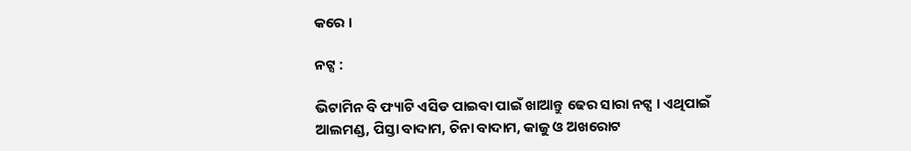କରେ ।

ନଟ୍ସ :

ଭିଟାମିନ ବି ଫ୍ୟାଟି ଏସିଡ ପାଇବା ପାଇଁ ଖାଆନ୍ତୁ ଢେର ସାରା ନଟ୍ସ । ଏଥିପାଇଁ ଆଲମଣ୍ଡ, ପିସ୍ତା ବାଦାମ, ଚିନା ବାଦାମ, କାଜୁ ଓ ଅଖରୋଟ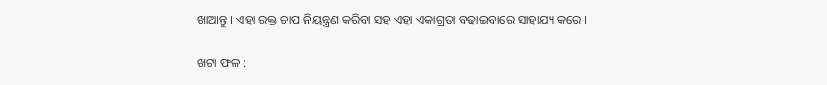ଖାଆନ୍ତୁ । ଏହା ରକ୍ତ ଚାପ ନିୟନ୍ତ୍ରଣ କରିବା ସହ ଏହା ଏକାଗ୍ରତା ବଢାଇବାରେ ସାହାଯ୍ୟ କରେ ।

ଖଟା ଫଳ :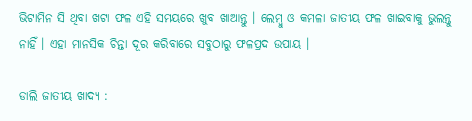ଭିଟାମିନ ସି ଥିବା ଖଟା ଫଳ ଏହି ସମୟରେ ଖୁବ ଖାଆନ୍ତୁ । ଲେମ୍ବୁ ଓ କମଳା ଜାତୀୟ ଫଳ ଖାଇବାକୁ ଭୁଲନ୍ତୁ ନାହିଁ । ଏହା ମାନସିକ ଚିନ୍ତା ଦୂର କରିବାରେ ସବୁଠାରୁ ଫଳପ୍ରଦ ଉପାୟ ।

ଡାଲି ଜାତୀୟ ଖାଦ୍ୟ :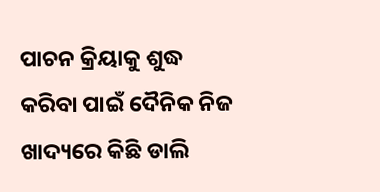ପାଚନ କ୍ରିୟାକୁ ଶୁଦ୍ଧ କରିବା ପାଇଁ ଦୈନିକ ନିଜ ଖାଦ୍ୟରେ କିଛି ଡାଲି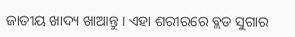ଜାତୀୟ ଖାଦ୍ୟ ଖାଆନ୍ତୁ । ଏହା ଶରୀରରେ ବ୍ଲଡ ସୁଗାର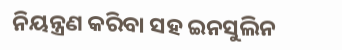ନିୟନ୍ତ୍ରଣ କରିବା ସହ ଇନସୁଲିନ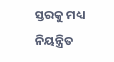ସ୍ତରକୁ ମଧ୍ୟ ନିୟନ୍ତ୍ରିତ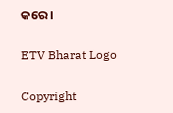କରେ ।

ETV Bharat Logo

Copyright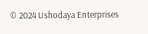© 2024 Ushodaya Enterprises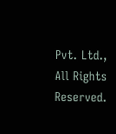Pvt. Ltd., All Rights Reserved.